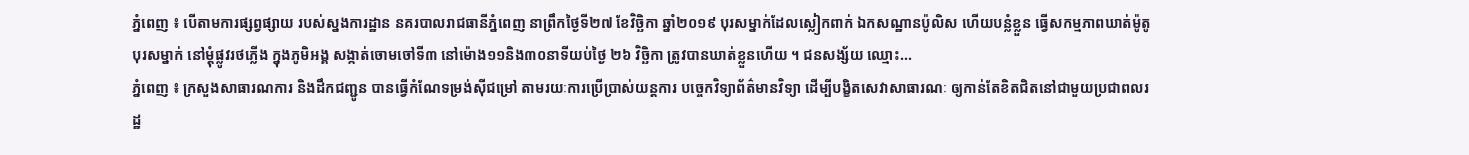ភ្នំពេញ ៖ បើតាមការផ្សព្វផ្សាយ របស់ស្នងការដ្ឋាន នគរបាលរាជធានីភ្នំពេញ នាព្រឹកថ្ងៃទី២៧ ខែវិច្ឆិកា ឆ្នាំ២០១៩ បុរសម្នាក់ដែលស្លៀកពាក់ ឯកសណ្ឋានប៉ូលិស ហើយបន្លំខ្លួន ធ្វើសកម្មភាពឃាត់ម៉ូតូបុរសម្នាក់ នៅម្តុំផ្លូវរថភ្លើង ក្នុងភូមិអង្គ សង្កាត់ចោមចៅទី៣ នៅម៉ោង១១និង៣០នាទីយប់ថ្ងៃ ២៦ វិច្ឆិកា ត្រូវបានឃាត់ខ្លួនហើយ ។ ជនសង្ស័យ ឈ្មោះ...
ភ្នំពេញ ៖ ក្រសួងសាធារណការ និងដឹកជញ្ជូន បានធ្វើកំណែទម្រង់ស៊ីជម្រៅ តាមរយៈការប្រើប្រាស់យន្តការ បច្ចេកវិទ្យាព័ត៌មានវិទ្យា ដើម្បីបង្ខិតសេវាសាធារណៈ ឲ្យកាន់តែខិតជិតនៅជាមួយប្រជាពលរដ្ឋ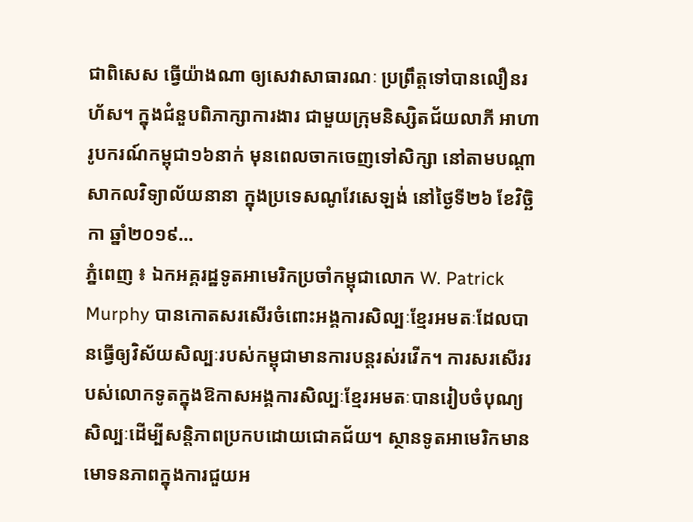ជាពិសេស ធ្វើយ៉ាងណា ឲ្យសេវាសាធារណៈ ប្រព្រឹត្តទៅបានលឿនរហ័ស។ ក្នុងជំនួបពិភាក្សាការងារ ជាមួយក្រុមនិស្សិតជ័យលាភី អាហារូបករណ៍កម្ពុជា១៦នាក់ មុនពេលចាកចេញទៅសិក្សា នៅតាមបណ្ដាសាកលវិទ្យាល័យនានា ក្នុងប្រទេសណូវែសេឡង់ នៅថ្ងៃទី២៦ ខែវិច្ឆិកា ឆ្នាំ២០១៩...
ភ្នំពេញ ៖ ឯកអគ្គរដ្ឋទូតអាមេរិកប្រចាំកម្ពុជាលោក W. Patrick Murphy បានកោតសរសើរចំពោះអង្គការសិល្បៈខ្មែរអមតៈដែលបានធ្វើឲ្យវិស័យសិល្បៈរបស់កម្ពុជាមានការបន្តរស់រវើក។ ការសរសើររបស់លោកទូតក្នុងឱកាសអង្គការសិល្បៈខ្មែរអមតៈបានរៀបចំបុណ្យសិល្បៈដើម្បីសន្តិភាពប្រកបដោយជោគជ័យ។ ស្ថានទូតអាមេរិកមានមោទនភាពក្នុងការជួយអ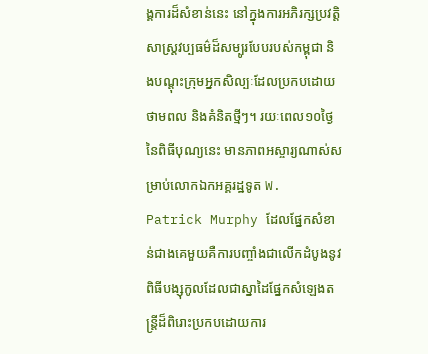ង្គការដ៏សំខាន់នេះ នៅក្នុងការអភិរក្សប្រវត្តិសាស្រ្តវប្បធម៌ដ៏សម្បូរបែបរបស់កម្ពុជា និងបណ្តុះក្រុមអ្នកសិល្បៈដែលប្រកបដោយថាមពល និងគំនិតថ្មីៗ។ រយៈពេល១០ថ្ងៃនៃពិធីបុណ្យនេះ មានភាពអស្ចារ្យណាស់សម្រាប់លោកឯកអគ្គរដ្ឋទូត W. Patrick Murphy ដែលផ្នែកសំខាន់ជាងគេមួយគឺការបញ្ចាំងជាលើកដំបូងនូវពិធីបង្សុកូលដែលជាស្នាដៃផ្នែកសំឡេងតន្រ្តីដ៏ពិរោះប្រកបដោយការ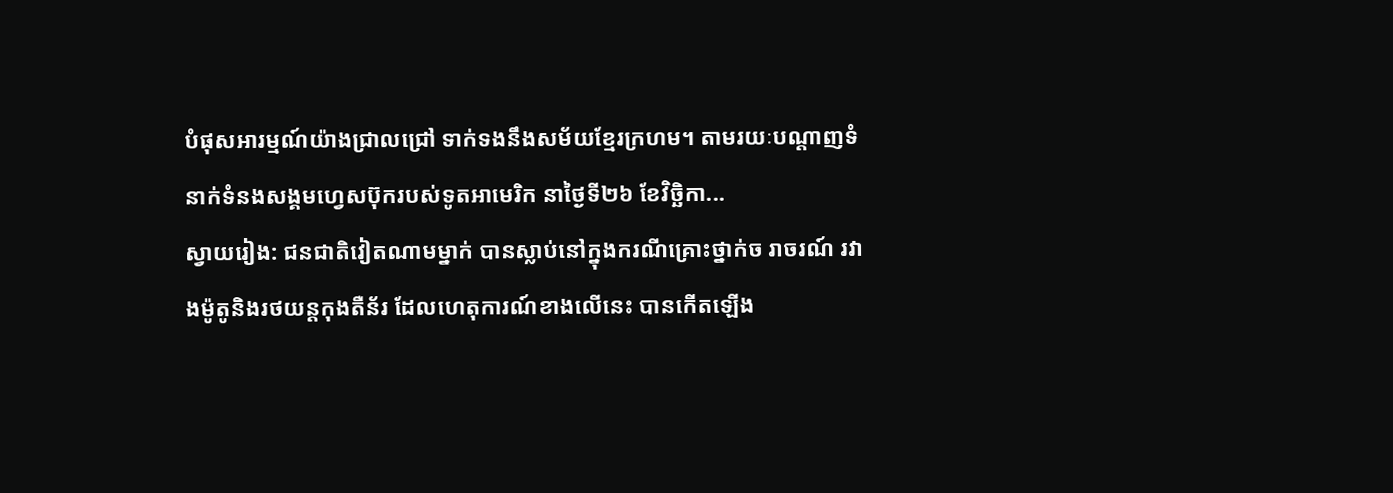បំផុសអារម្មណ៍យ៉ាងជ្រាលជ្រៅ ទាក់ទងនឹងសម័យខ្មែរក្រហម។ តាមរយៈបណ្តាញទំនាក់ទំនងសង្គមហ្វេសប៊ុករបស់ទូតអាមេរិក នាថ្ងៃទី២៦ ខែវិច្ឆិកា...
ស្វាយរៀង: ជនជាតិវៀតណាមម្នាក់ បានស្លាប់នៅក្នុងករណីគ្រោះថ្នាក់ច រាចរណ៍ រវាងម៉ូតូនិងរថយន្តកុងតឺន័រ ដែលហេតុការណ៍ខាងលើនេះ បានកើតឡើង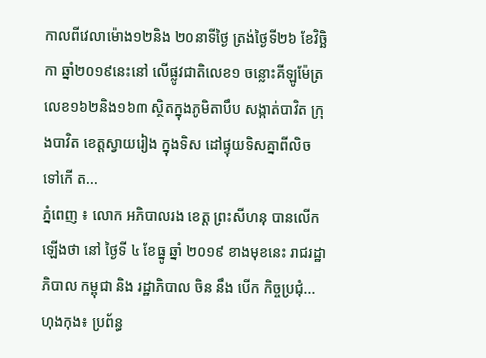កាលពីវេលាម៉ោង១២និង ២០នាទីថ្ងៃ ត្រង់ថ្ងៃទី២៦ ខែវិច្ឆិ កា ឆ្នាំ២០១៩នេះនៅ លើផ្លូវជាតិលេខ១ ចន្លោះគីឡូម៉ែត្រលេខ១៦២និង១៦៣ ស្ថិតក្នុងភូមិតាបឹប សង្កាត់បាវិត ក្រុងបាវិត ខេត្តស្វាយរៀង ក្នុងទិស ដៅផ្ទុយទិសគ្នាពីលិច ទៅកើ ត...
ភ្នំពេញ ៖ លោក អភិបាលរង ខេត្ត ព្រះសីហនុ បានលើកឡើងថា នៅ ថ្ងៃទី ៤ ខែធ្នូ ឆ្នាំ ២០១៩ ខាងមុខនេះ រាជរដ្ឋាភិបាល កម្ពុជា និង រដ្ឋាភិបាល ចិន នឹង បើក កិច្ចប្រជុំ...
ហុងកុង៖ ប្រព័ន្ធ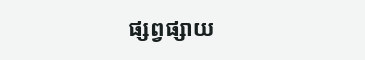ផ្សព្វផ្សាយ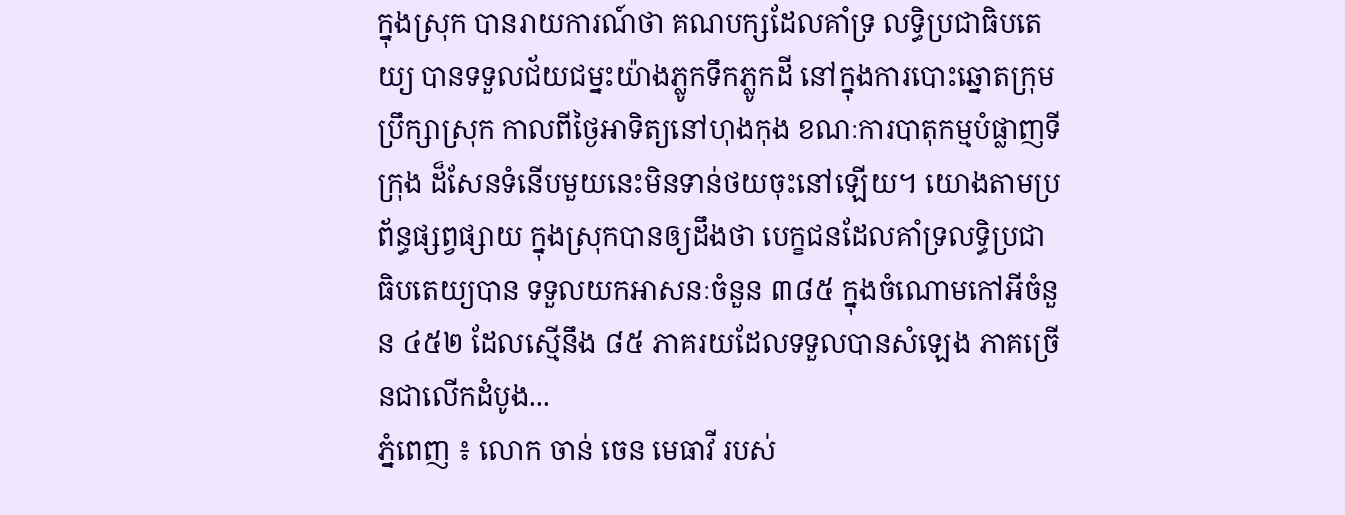ក្នុងស្រុក បានរាយការណ៍ថា គណបក្សដែលគាំទ្រ លទ្ធិប្រជាធិបតេយ្យ បានទទួលជ័យជម្នះយ៉ាងភ្លូកទឹកភ្លូកដី នៅក្នុងការបោះឆ្នោតក្រុមប្រឹក្សាស្រុក កាលពីថ្ងៃអាទិត្យនៅហុងកុង ខណៈការបាតុកម្មបំផ្លាញទីក្រុង ដ៏សែនទំនើបមួយនេះមិនទាន់ថយចុះនៅឡើយ។ យោងតាមប្រព័ន្ធផ្សព្វផ្សាយ ក្នុងស្រុកបានឲ្យដឹងថា បេក្ខជនដែលគាំទ្រលទ្ធិប្រជាធិបតេយ្យបាន ទទួលយកអាសនៈចំនួន ៣៨៥ ក្នុងចំណោមកៅអីចំនួន ៤៥២ ដែលស្មើនឹង ៨៥ ភាគរយដែលទទួលបានសំឡេង ភាគច្រើនជាលើកដំបូង...
ភ្នំពេញ ៖ លោក ចាន់ ចេន មេធាវី របស់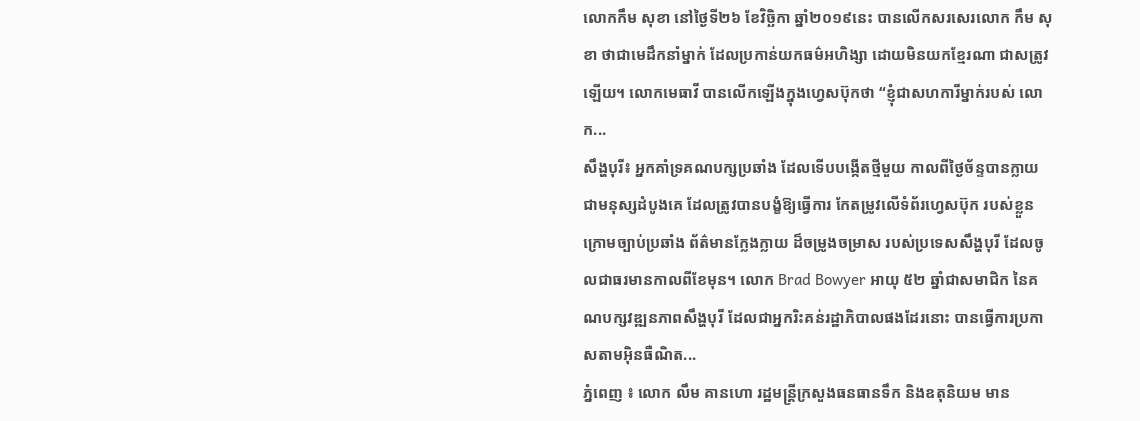លោកកឹម សុខា នៅថ្ងៃទី២៦ ខែវិច្ឆិកា ឆ្នាំ២០១៩នេះ បានលើកសរសេរលោក កឹម សុខា ថាជាមេដឹកនាំម្នាក់ ដែលប្រកាន់យកធម៌អហិង្សា ដោយមិនយកខ្មែរណា ជាសត្រូវឡើយ។ លោកមេធាវី បានលើកឡើងក្នុងហ្វេសប៊ុកថា “ខ្ញុំជាសហការីម្នាក់របស់ លោក...
សឹង្ហបុរី៖ អ្នកគាំទ្រគណបក្សប្រឆាំង ដែលទើបបង្កើតថ្មីមួយ កាលពីថ្ងៃច័ន្ទបានក្លាយ ជាមនុស្សដំបូងគេ ដែលត្រូវបានបង្ខំឱ្យធ្វើការ កែតម្រូវលើទំព័រហ្វេសប៊ុក របស់ខ្លួន ក្រោមច្បាប់ប្រឆាំង ព័ត៌មានក្លែងក្លាយ ដ៏ចម្រូងចម្រាស របស់ប្រទេសសឹង្ហបុរី ដែលចូលជាធរមានកាលពីខែមុន។ លោក Brad Bowyer អាយុ ៥២ ឆ្នាំជាសមាជិក នៃគណបក្សវឌ្ឍនភាពសឹង្ហបុរី ដែលជាអ្នករិះគន់រដ្ឋាភិបាលផងដែរនោះ បានធ្វើការប្រកាសតាមអ៊ិនធឺណិត...
ភ្នំពេញ ៖ លោក លឹម គានហោ រដ្ឋមន្រ្តីក្រសួងធនធានទឹក និងឧតុនិយម មាន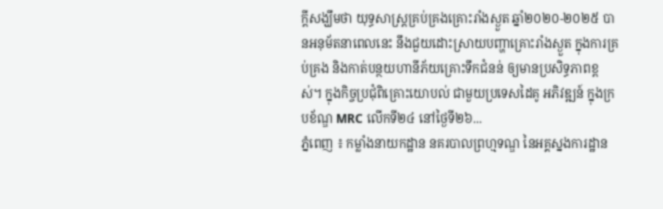ក្ដីសង្ឃឹមថា យុទ្ធសាស្រ្តគ្រប់គ្រងគ្រោះរាំងស្ងួត ឆ្នាំ២០២០-២០២៥ បានអនុម័តនាពេលនេះ នឹងជួយដោះស្រាយបញ្ហាគ្រោះរាំងស្ងួត ក្នុងការគ្រប់គ្រង និងកាត់បន្ថយហានីភ័យគ្រោះទឹកជំនន់ ឲ្យមានប្រសិទ្ធភាពខ្ពស់។ ក្នុងកិច្ចប្រជុំពិគ្រោះយោបល់ ជាមួយប្រទេសដៃគូ អភិវឌ្ឍន៍ ក្នុងក្របខ័ណ្ឌ MRC លើកទី២៤ នៅថ្ងៃទី២៦...
ភ្នំពេញ ៖ កម្លាំងនាយកដ្ឋាន នគរបាលព្រហ្មទណ្ឌ នៃអគ្គស្នងការដ្ឋាន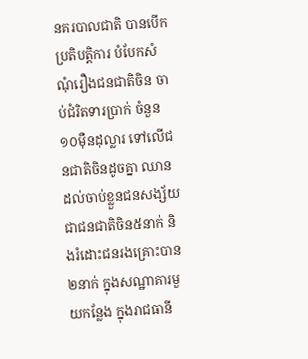នគរបាលជាតិ បានបើកប្រតិបត្តិការ បំបែកសំណុំរឿងជនជាតិចិន ចាប់ជំរិតទារប្រាក់ ចំនួន១០ម៉ឺនដុល្លារ ទៅលើជនជាតិចិនដូចគ្នា ឈានដល់ចាប់ខ្លួនជនសង្ស័យ ជាជនជាតិចិន៥នាក់ និងរំដោះជនរងគ្រោះបាន២នាក់ ក្នុងសណ្ឋាគារមួយកន្លែង ក្នុងរាជធានី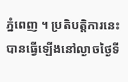ភ្នំពេញ ។ ប្រតិបត្តិការនេះ បានធ្វើឡើងនៅល្ងាចថ្ងៃទី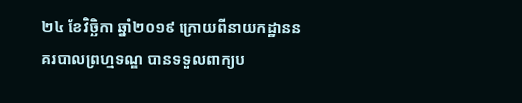២៤ ខែវិច្ឆិកា ឆ្នាំ២០១៩ ក្រោយពីនាយកដ្ឋាននគរបាលព្រហ្មទណ្ឌ បានទទួលពាក្យប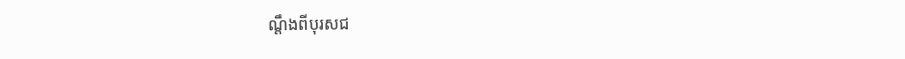ណ្តឹងពីបុរសជ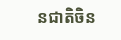នជាតិចិន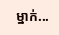ម្នាក់...